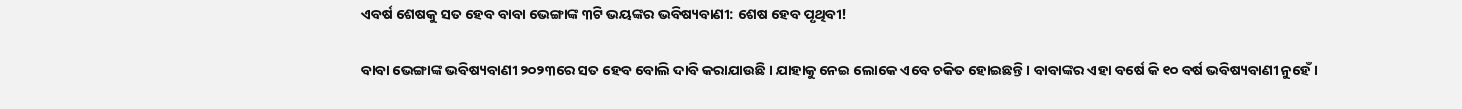ଏବର୍ଷ ଶେଷକୁ ସତ ହେବ ବାବା ଭେଙ୍ଗାଙ୍କ ୩ଟି ଭୟଙ୍କର ଭବିଷ୍ୟବାଣୀ: ଶେଷ ହେବ ପୃଥିବୀ!

ବାବା ଭେଙ୍ଗାଙ୍କ ଭବିଷ୍ୟବାଣୀ ୨୦୨୩ରେ ସତ ହେବ ବୋଲି ଦାବି କରାଯାଉଛି । ଯାହାକୁ ନେଇ ଲୋକେ ଏବେ ଚକିତ ହୋଇଛନ୍ତି । ବାବାଙ୍କର ଏହା ବର୍ଷେ କି ୧୦ ବର୍ଷ ଭବିଷ୍ୟବାଣୀ ନୁହେଁ ।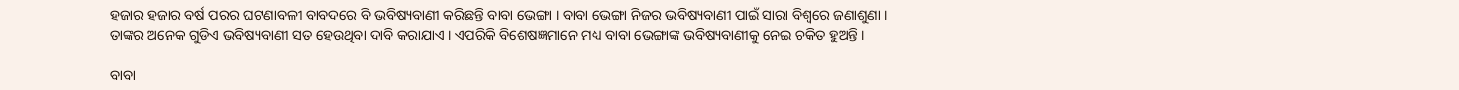ହଜାର ହଜାର ବର୍ଷ ପରର ଘଟଣାବଳୀ ବାବଦରେ ବି ଭବିଷ୍ୟବାଣୀ କରିଛନ୍ତି ବାବା ଭେଙ୍ଗା । ବାବା ଭେଙ୍ଗା ନିଜର ଭବିଷ୍ୟବାଣୀ ପାଇଁ ସାରା ବିଶ୍ୱରେ ଜଣାଶୁଣା । ତାଙ୍କର ଅନେକ ଗୁଡିଏ ଭବିଷ୍ୟବାଣୀ ସତ ହେଉଥିବା ଦାବି କରାଯାଏ । ଏପରିକି ବିଶେଷଜ୍ଞମାନେ ମଧ୍ୟ ବାବା ଭେଙ୍ଗାଙ୍କ ଭବିଷ୍ୟବାଣୀକୁ ନେଇ ଚକିତ ହୁଅନ୍ତି ।

ବାବା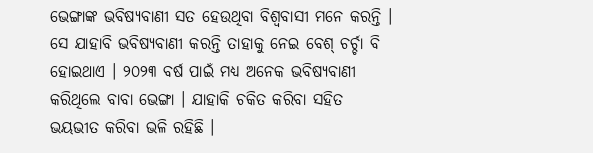ଭେଙ୍ଗାଙ୍କ ଭବିଷ୍ୟବାଣୀ ସତ ହେଉଥିବା ବିଶ୍ୱବାସୀ ମନେ କରନ୍ତି । ସେ ଯାହାବି ଭବିଷ୍ୟବାଣୀ କରନ୍ତି ତାହାକୁ ନେଇ ବେଶ୍ ଚର୍ଚ୍ଚା ବି ହୋଇଥାଏ । ୨୦୨୩ ବର୍ଷ ପାଇଁ ମଧ୍ୟ ଅନେକ ଭବିଷ୍ୟବାଣୀ କରିଥିଲେ ବାବା ଭେଙ୍ଗା । ଯାହାକି ଚକିତ କରିବା ସହିତ ଭୟଭୀତ କରିବା ଭଳି ରହିଛି ।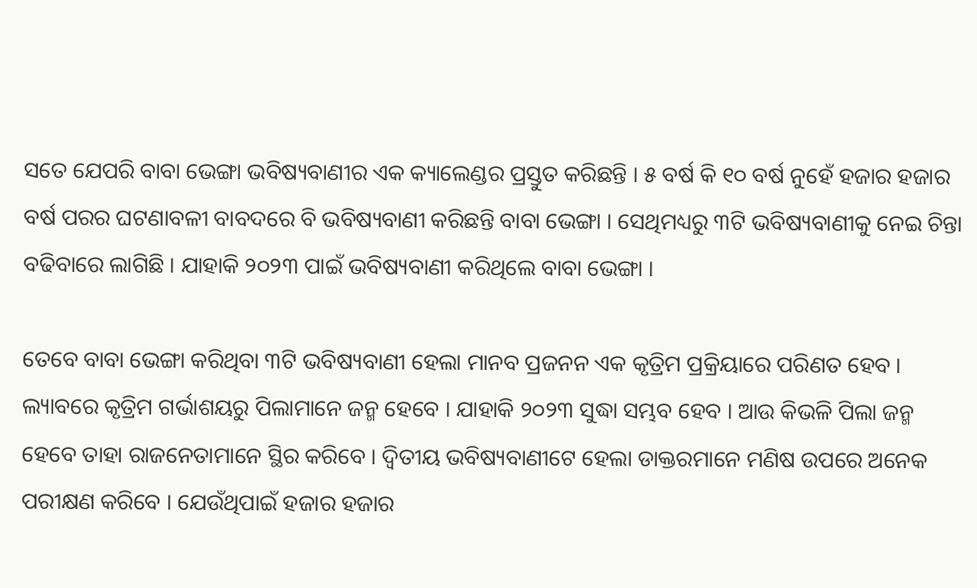ସତେ ଯେପରି ବାବା ଭେଙ୍ଗା ଭବିଷ୍ୟବାଣୀର ଏକ କ୍ୟାଲେଣ୍ଡର ପ୍ରସ୍ତୁତ କରିଛନ୍ତି । ୫ ବର୍ଷ କି ୧୦ ବର୍ଷ ନୁହେଁ ହଜାର ହଜାର ବର୍ଷ ପରର ଘଟଣାବଳୀ ବାବଦରେ ବି ଭବିଷ୍ୟବାଣୀ କରିଛନ୍ତି ବାବା ଭେଙ୍ଗା । ସେଥିମଧ୍ୟରୁ ୩ଟି ଭବିଷ୍ୟବାଣୀକୁ ନେଇ ଚିନ୍ତା ବଢିବାରେ ଲାଗିଛି । ଯାହାକି ୨୦୨୩ ପାଇଁ ଭବିଷ୍ୟବାଣୀ କରିଥିଲେ ବାବା ଭେଙ୍ଗା ।

ତେବେ ବାବା ଭେଙ୍ଗା କରିଥିବା ୩ଟି ଭବିଷ୍ୟବାଣୀ ହେଲା ମାନବ ପ୍ରଜନନ ଏକ କୃତ୍ରିମ ପ୍ରକ୍ରିୟାରେ ପରିଣତ ହେବ । ଲ୍ୟାବରେ କୃତ୍ରିମ ଗର୍ଭାଶୟରୁ ପିଲାମାନେ ଜନ୍ମ ହେବେ । ଯାହାକି ୨୦୨୩ ସୁଦ୍ଧା ସମ୍ଭବ ହେବ । ଆଉ କିଭଳି ପିଲା ଜନ୍ମ ହେବେ ତାହା ରାଜନେତାମାନେ ସ୍ଥିର କରିବେ । ଦ୍ୱିତୀୟ ଭବିଷ୍ୟବାଣୀଟେ ହେଲା ଡାକ୍ତରମାନେ ମଣିଷ ଉପରେ ଅନେକ ପରୀକ୍ଷଣ କରିବେ । ଯେଉଁଥିପାଇଁ ହଜାର ହଜାର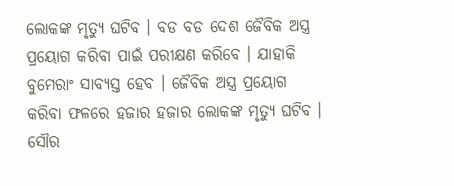ଲୋକଙ୍କ ମୃତ୍ୟୁ ଘଟିବ । ବଡ ବଡ ଦେଶ ଜୈବିକ ଅସ୍ତ୍ର ପ୍ରୟୋଗ କରିବା ପାଇଁ ପରୀକ୍ଷଣ କରିବେ । ଯାହାକି ବୁମେରାଂ ସାବ୍ୟସ୍ତ ହେବ । ଜୈବିକ ଅସ୍ତ୍ର ପ୍ରୟୋଗ କରିବା ଫଳରେ ହଜାର ହଜାର ଲୋକଙ୍କ ମୃତ୍ୟୁ ଘଟିବ । ସୌର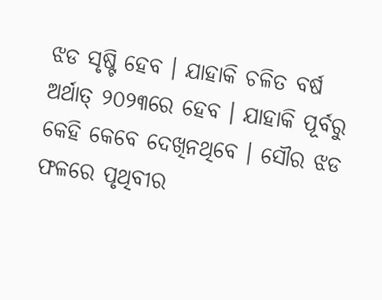ଝଡ ସୃଷ୍ଟି ହେବ । ଯାହାକି ଚଳିତ ବର୍ଷ ଅର୍ଥାତ୍ ୨୦୨୩ରେ ହେବ । ଯାହାକି ପୂର୍ବରୁ କେହି କେବେ ଦେଖିନଥିବେ । ସୌର ଝଡ ଫଳରେ ପୃଥିବୀର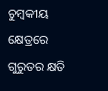ଚୁମ୍ବକୀୟ କ୍ଷେତ୍ରରେ ଗୁରୁତର କ୍ଷତି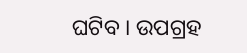ଘଟିବ । ଉପଗ୍ରହ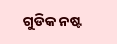ଗୁଡିକ ନଷ୍ଟ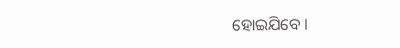ହୋଇଯିବେ ।